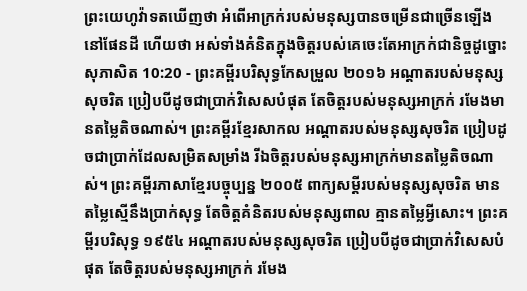ព្រះយេហូវ៉ាទតឃើញថា អំពើអាក្រក់របស់មនុស្សបានចម្រើនជាច្រើនឡើងនៅផែនដី ហើយថា អស់ទាំងគំនិតក្នុងចិត្តរបស់គេចេះតែអាក្រក់ជានិច្ចដូច្នោះ
សុភាសិត 10:20 - ព្រះគម្ពីរបរិសុទ្ធកែសម្រួល ២០១៦ អណ្ដាតរបស់មនុស្សសុចរិត ប្រៀបបីដូចជាប្រាក់វិសេសបំផុត តែចិត្តរបស់មនុស្សអាក្រក់ រមែងមានតម្លៃតិចណាស់។ ព្រះគម្ពីរខ្មែរសាកល អណ្ដាតរបស់មនុស្សសុចរិត ប្រៀបដូចជាប្រាក់ដែលសម្រិតសម្រាំង រីឯចិត្តរបស់មនុស្សអាក្រក់មានតម្លៃតិចណាស់។ ព្រះគម្ពីរភាសាខ្មែរបច្ចុប្បន្ន ២០០៥ ពាក្យសម្ដីរបស់មនុស្សសុចរិត មានតម្លៃស្មើនឹងប្រាក់សុទ្ធ តែចិត្តគំនិតរបស់មនុស្សពាល គ្មានតម្លៃអ្វីសោះ។ ព្រះគម្ពីរបរិសុទ្ធ ១៩៥៤ អណ្តាតរបស់មនុស្សសុចរិត ប្រៀបបីដូចជាប្រាក់វិសេសបំផុត តែចិត្តរបស់មនុស្សអាក្រក់ រមែង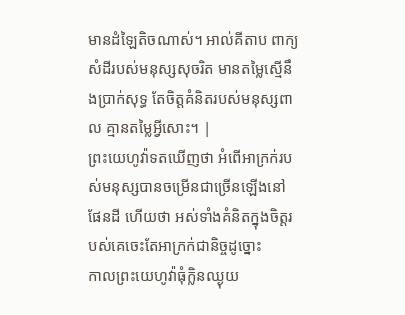មានដំឡៃតិចណាស់។ អាល់គីតាប ពាក្យសំដីរបស់មនុស្សសុចរិត មានតម្លៃស្មើនឹងប្រាក់សុទ្ធ តែចិត្តគំនិតរបស់មនុស្សពាល គ្មានតម្លៃអ្វីសោះ។ |
ព្រះយេហូវ៉ាទតឃើញថា អំពើអាក្រក់របស់មនុស្សបានចម្រើនជាច្រើនឡើងនៅផែនដី ហើយថា អស់ទាំងគំនិតក្នុងចិត្តរបស់គេចេះតែអាក្រក់ជានិច្ចដូច្នោះ
កាលព្រះយេហូវ៉ាធុំក្លិនឈ្ងុយ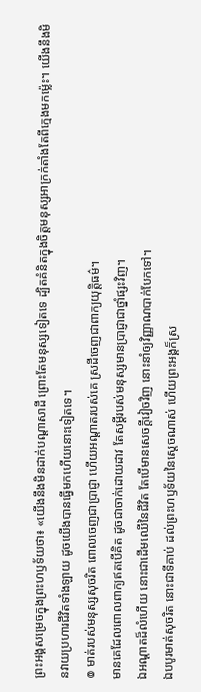ព្រះអង្គសម្រេចក្នុងព្រះហឫទ័យថា៖ «យើងនឹងមិនដាក់បណ្ដាសាដី ព្រោះតែមនុស្សទៀតទេ ដ្បិតគំនិតក្នុងចិត្តមនុស្សអាក្រក់តាំងតែពីក្មេងមកម៉្លេះ។ យើងនឹងមិនវាយប្រហារជីវិតទាំងឡាយ ដូចយើងបានធ្វើមកហើយនោះទៀតទេ។
៙ មាត់របស់មនុស្សសុចរិត ពោលចេញជាប្រាជ្ញា ហើយអណ្ដាតរបស់គេ ស្រដីចេញជាពាក្យយុត្តិធម៌។
មានគេដែលពោលពាក្យឥតបើគិត ដូចជាចាក់ដោយដាវ តែសម្ដីរបស់មនុស្សមានប្រាជ្ញាជាថ្នាំផ្សះវិញ។
ឯអណ្ដាតដ៏លំហើយ នោះជាដើមឈើនៃជីវិត តែបើមានសេចក្ដីវៀចវិញ នោះនាំឲ្យវិញ្ញាណបាក់បែកទៅ។
ឯបបូរមាត់សុចរិត នោះជាទីគាប់ ដល់ព្រះហឫទ័យនៃស្តេចណាស់ ហើយព្រះអង្គក៏ស្រ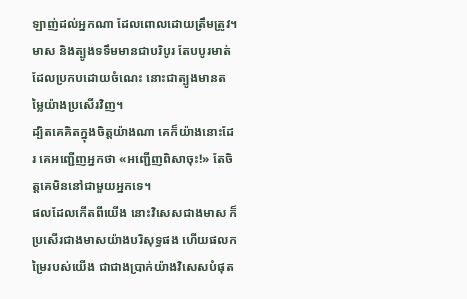ឡាញ់ដល់អ្នកណា ដែលពោលដោយត្រឹមត្រូវ។
មាស និងត្បូងទទឹមមានជាបរិបូរ តែបបូរមាត់ដែលប្រកបដោយចំណេះ នោះជាត្បូងមានតម្លៃយ៉ាងប្រសើរវិញ។
ដ្បិតគេគិតក្នុងចិត្តយ៉ាងណា គេក៏យ៉ាងនោះដែរ គេអញ្ជើញអ្នកថា «អញ្ជើញពិសាចុះ!» តែចិត្តគេមិននៅជាមួយអ្នកទេ។
ផលដែលកើតពីយើង នោះវិសេសជាងមាស ក៏ប្រសើរជាងមាសយ៉ាងបរិសុទ្ធផង ហើយផលកម្រៃរបស់យើង ជាជាងប្រាក់យ៉ាងវិសេសបំផុត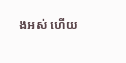ងអស់ ហើយ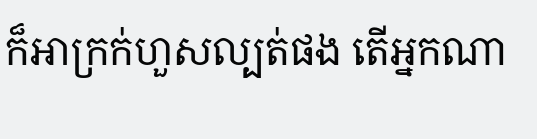ក៏អាក្រក់ហួសល្បត់ផង តើអ្នកណា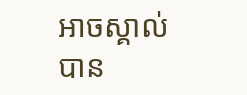អាចស្គាល់បាន